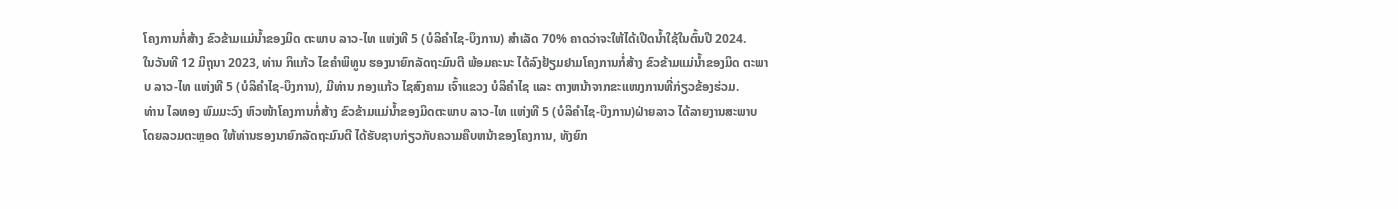ໂຄງການກໍ່ສ້າງ ຂົວຂ້າມແມ່ນ້ຳຂອງມິດ ຕະພາບ ລາວ-ໄທ ແຫ່ງທີ 5 (ບໍລິຄຳໄຊ-ບຶງການ) ສຳເລັດ 70% ຄາດວ່າຈະໃຫ້ໄດ້ເປີດນໍ້າໃຊ້ໃນຕົ້ນປີ 2024.
ໃນວັນທີ 12 ມິຖຸນາ 2023, ທ່ານ ກິແກ້ວ ໄຂຄຳພິທູນ ຮອງນາຍົກລັດຖະມົນຕີ ພ້ອມຄະນະ ໄດ້ລົງຢ້ຽມຢາມໂຄງການກໍ່ສ້າງ ຂົວຂ້າມແມ່ນ້ຳຂອງມິດ ຕະພາບ ລາວ-ໄທ ແຫ່ງທີ 5 (ບໍລິຄຳໄຊ-ບຶງການ), ມີທ່ານ ກອງແກ້ວ ໄຊສົງຄາມ ເຈົ້າແຂວງ ບໍລິຄຳໄຊ ແລະ ຕາງຫນ້າຈາກຂະແໜງການທີ່ກ່ຽວຂ້ອງຮ່ວມ.
ທ່ານ ໄລທອງ ພົມມະວົງ ຫົວໜ້າໂຄງການກໍ່ສ້າງ ຂົວຂ້າມແມ່ນ້ຳຂອງມິດຕະພາບ ລາວ-ໄທ ແຫ່ງທີ 5 (ບໍລິຄຳໄຊ-ບຶງການ)ຝ່າຍລາວ ໄດ້ລາຍງານສະພາບໂດຍລວມຕະຫຼອດ ໃຫ້ທ່ານຮອງນາຍົກລັດຖະມົນຕີ ໄດ້ຮັບຊາບກ່ຽວກັບຄວາມຄືບຫນ້າຂອງໂຄງການ, ທັງຍົກ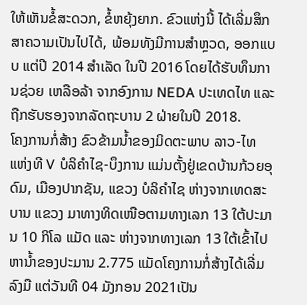ໃຫ້ເຫັນຂໍ້ສະດວກ, ຂໍ້ຫຍຸ້ງຍາກ. ຂົວແຫ່ງນີ້ ໄດ້ເລີ່ມສຶກສາຄວາມເປັນໄປໄດ້, ພ້ອມທັງມີການສຳຫຼວດ, ອອກແບບ ແຕ່ປີ 2014 ສຳເລັດ ໃນປີ 2016 ໂດຍໄດ້ຮັບທຶນການຊ່ວຍ ເຫລືອລ້າ ຈາກອົງການ NEDA ປະເທດໄທ ແລະ ຖືກຮັບຮອງຈາກລັດຖະບານ 2 ຝ່າຍໃນປີ 2018.
ໂຄງການກໍ່ສ້າງ ຂົວຂ້າມນ້ຳຂອງມິດຕະພາບ ລາວ-ໄທ ແຫ່ງທີ V ບໍລິຄຳໄຊ-ບຶງການ ແມ່ນຕັ້ງຢູ່ເຂດບ້ານກ້ວຍອຸດົມ, ເມືອງປາກຊັນ, ແຂວງ ບໍລິຄຳໄຊ ຫ່າງຈາກເທດສະບານ ແຂວງ ມາທາງທິດເໜືອຕາມທາງເລກ 13 ໃຕ້ປະມານ 10 ກິໂລ ແມັດ ແລະ ຫ່າງຈາກທາງເລກ 13 ໃຕ້ເຂົ້າໄປຫານ້ຳຂອງປະມານ 2.775 ແມັດໂຄງການກໍ່ສ້າງໄດ້ເລີ່ມລົງມື ແຕ່ວັນທີ 04 ມັງກອນ 2021ເປັນ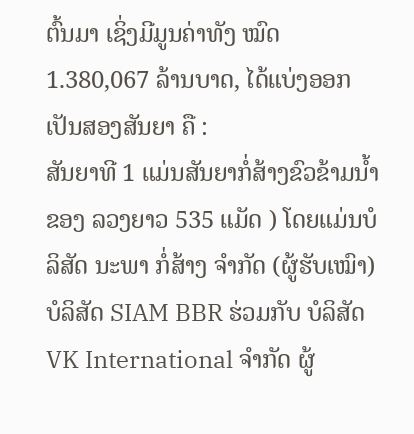ຕົ້ນມາ ເຊິ່ງມີມູນຄ່າທັງ ໝົດ 1.380,067 ລ້ານບາດ, ໄດ້ແບ່ງອອກເປັນສອງສັນຍາ ຄື :
ສັນຍາທີ 1 ແມ່ນສັນຍາກໍ່ສ້າງຂົວຂ້າມນໍ້າຂອງ ລວງຍາວ 535 ແມັດ ) ໂດຍແມ່ນບໍລິສັດ ນະພາ ກໍ່ສ້າງ ຈໍາກັດ (ຜູ້ຮັບເໝົາ) ບໍລິສັດ SIAM BBR ຮ່ວມກັບ ບໍລິສັດ VK International ຈຳກັດ ຜູ້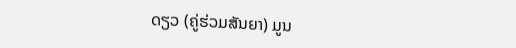ດຽວ (ຄູ່ຮ່ວມສັນຍາ) ມູນ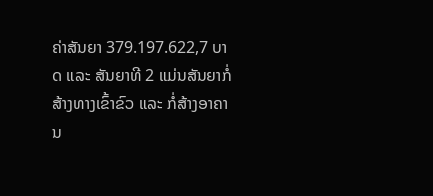ຄ່າສັນຍາ 379.197.622,7 ບາດ ແລະ ສັນຍາທີ 2 ແມ່ນສັນຍາກໍ່ສ້າງທາງເຂົ້າຂົວ ແລະ ກໍ່ສ້າງອາຄານ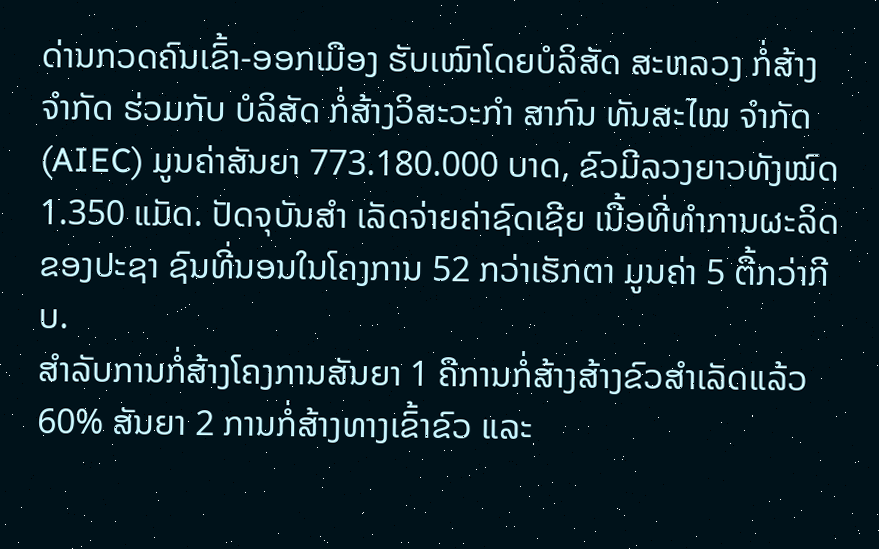ດ່ານກວດຄົນເຂົ້າ-ອອກເມືອງ ຮັບເໝົາໂດຍບໍລິສັດ ສະຫລວງ ກໍ່ສ້າງ ຈຳກັດ ຮ່ວມກັບ ບໍລິສັດ ກໍ່ສ້າງວິສະວະກຳ ສາກົນ ທັນສະໄໝ ຈຳກັດ (AIEC) ມູນຄ່າສັນຍາ 773.180.000 ບາດ, ຂົວມີລວງຍາວທັງໝົດ 1.350 ແມັດ. ປັດຈຸບັນສຳ ເລັດຈ່າຍຄ່າຊົດເຊີຍ ເນື້ອທີ່ທຳການຜະລິດຂອງປະຊາ ຊົນທີ່ນອນໃນໂຄງການ 52 ກວ່າເຮັກຕາ ມູນຄ່າ 5 ຕື້ກວ່າກີບ.
ສຳລັບການກໍ່ສ້າງໂຄງການສັນຍາ 1 ຄືການກໍ່ສ້າງສ້າງຂົວສຳເລັດແລ້ວ 60% ສັນຍາ 2 ການກໍ່ສ້າງທາງເຂົ້າຂົວ ແລະ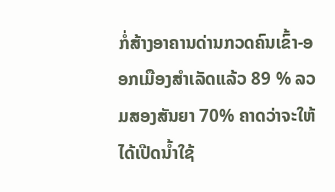ກໍ່ສ້າງອາຄານດ່ານກວດຄົນເຂົ້າ-ອອກເມືອງສຳເລັດແລ້ວ 89 % ລວມສອງສັນຍາ 70% ຄາດວ່າຈະໃຫ້ໄດ້ເປີດນໍ້າໃຊ້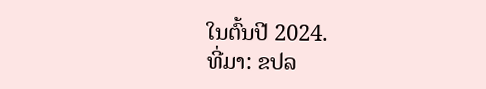ໃນຕົ້ນປີ 2024.
ທີ່ມາ: ຂປລ